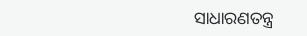ସାଧାରଣତନ୍ତ୍ର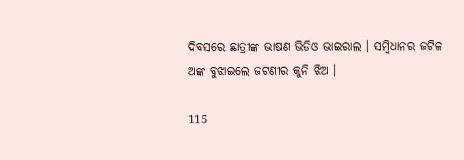ଦିବସରେ ଛାତ୍ରୀଙ୍କ ଭାଷଣ ଭିଡିଓ ଭାଇରାଲ । ସମ୍ବିଧାନର ଜଟିଳ ଅଙ୍କ ବୁଝାଇଲେ ଜଟଣୀର କୁନି ଝିଅ ।

115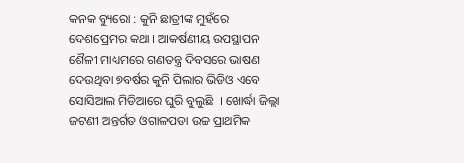କନକ ବ୍ୟୁରୋ : କୁନି ଛାତ୍ରୀଙ୍କ ମୁହଁରେ ଦେଶପ୍ରେମର କଥା । ଆକର୍ଷଣୀୟ ଉପସ୍ଥାପନ ଶୈଳୀ ମାଧ୍ୟମରେ ଗଣତନ୍ତ୍ର ଦିବସରେ ଭାଷଣ ଦେଉଥିବା ୭ବର୍ଷର କୁନି ପିଲାର ଭିଡିଓ ଏବେ ସୋସିଆଲ ମିଡିଆରେ ଘୁରି ବୁଲୁଛି  । ଖୋର୍ଦ୍ଧା ଜିଲ୍ଲା ଜଟଣୀ ଅନ୍ତର୍ଗତ ଓଗାଳପଡା ଉଚ୍ଚ ପ୍ରାଥମିକ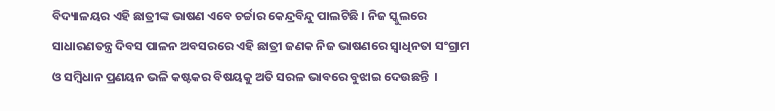ବିଦ୍ୟାଳୟର ଏହି ଛାତ୍ରୀଙ୍କ ଭାଷଣ ଏବେ ଚର୍ଚ୍ଚାର କେନ୍ଦ୍ରବିନ୍ଦୁ ପାଲଟିଛି । ନିଜ ସ୍କୁଲରେ ସାଧାରଣତନ୍ତ୍ର ଦିବସ ପାଳନ ଅବସରରେ ଏହି ଛାତ୍ରୀ ଜଣକ ନିଜ ଭାଷଣରେ ସ୍ୱାଧିନତା ସଂଗ୍ରାମ ଓ ସମ୍ବିଧାନ ପ୍ରଣୟନ ଭଳି କଷ୍ଟକର ବିଷୟକୁ ଅତି ସରଳ ଭାବରେ ବୁଝାଇ ଦେଉଛନ୍ତି  ।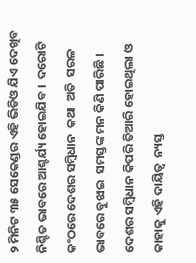୨ ମିନିଟ ୩୫ ସେକେଣ୍ଡର ଏହି ଭିଡିଓ ଯିଏ ଦେଖିବ ନିଶ୍ଚିତ ଭାବରେ ଆଶ୍ଚର୍ଯ୍ୟ ହୋଇଯିବ ।  ଦରୋଟି କଂଠରେ ଦେଶର ସମ୍ବିଧାନ  କଥା  ଅତି  ସରଳ ଭାବରେ ବୁଝାଇ  ସମସ୍ତଙ୍କ ମନ କିଣି ପାରିଛି । ଦେଶର ସମ୍ବିଧାନ କିପରି ତିଆରି ହୋଇଥିଲା ଓ କାହାକୁ ଏହି ଦାୟିତ୍ୱ  ନ୍ୟସ୍ତ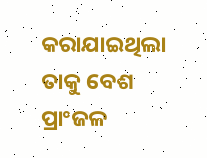କରାଯାଇଥିଲା ତାକୁ ବେଶ ପ୍ରାଂଜଳ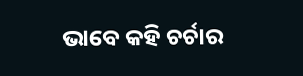ଭାବେ କହି ଚର୍ଚାର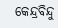କେନ୍ଦ୍ରବିନ୍ଦୁ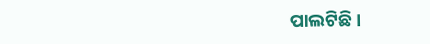ପାଲଟିଛି ।